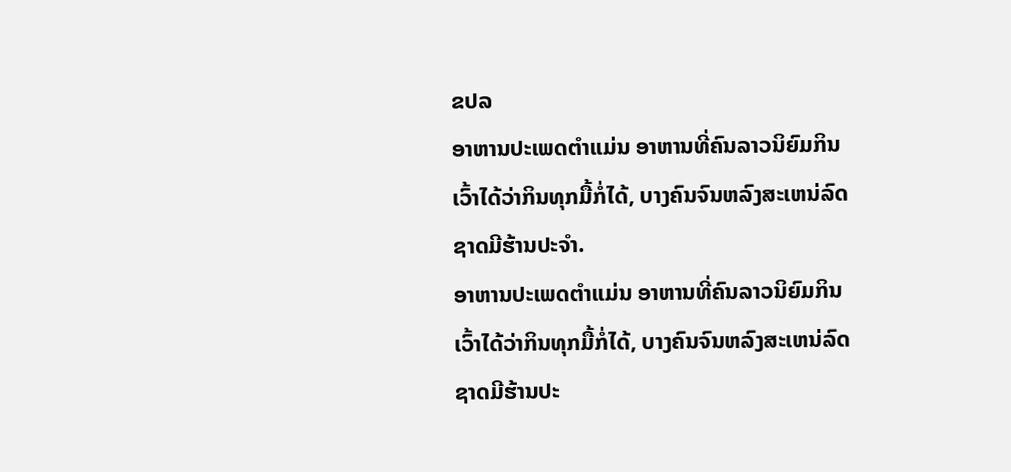ຂປລ
ອາຫານປະເພດຕໍາແມ່ນ ອາຫານທີ່ຄົນລາວນິຍົມກິນ ເວົ້າໄດ້ວ່າກິນທຸກມື້ກໍ່ໄດ້, ບາງຄົນຈົນຫລົງສະເຫນ່ລົດຊາດມີຮ້ານປະຈໍາ.
ອາຫານປະເພດຕໍາແມ່ນ ອາຫານທີ່ຄົນລາວນິຍົມກິນ ເວົ້າໄດ້ວ່າກິນທຸກມື້ກໍ່ໄດ້, ບາງຄົນຈົນຫລົງສະເຫນ່ລົດຊາດມີຮ້ານປະ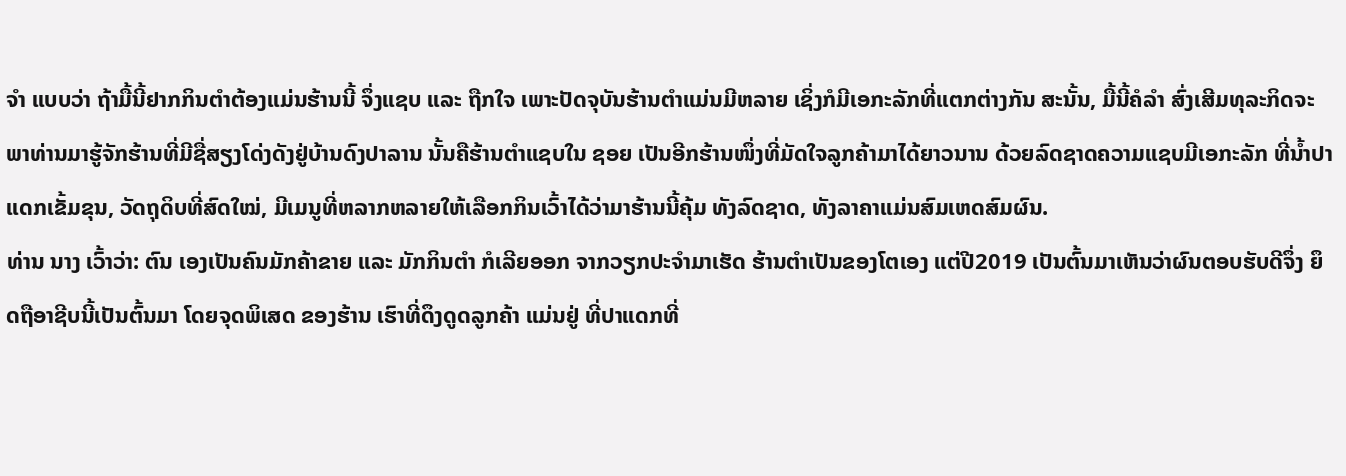ຈໍາ ແບບວ່າ ຖ້າມື້ນີ້ຢາກກິນຕໍາຕ້ອງແມ່ນຮ້ານນີ້ ຈຶ່ງແຊບ ແລະ ຖືກໃຈ ເພາະປັດຈຸບັນຮ້ານຕໍາແມ່ນມີຫລາຍ ເຊິ່ງກໍມີເອກະລັກທີ່ແຕກຕ່າງກັນ ສະນັ້ນ, ມື້ນີ້ຄໍລໍາ ສົ່ງເສີມທຸລະກິດຈະພາທ່ານມາຮູ້ຈັກຮ້ານທີ່ມີຊື່ສຽງໂດ່ງດັງຢູ່ບ້ານດົງປາລານ ນັ້ນຄືຮ້ານຕໍາແຊບໃນ ຊອຍ ເປັນອີກຮ້ານໜຶ່ງທີ່ມັດໃຈລູກຄ້າມາໄດ້ຍາວນານ ດ້ວຍລົດຊາດຄວາມແຊບມີເອກະລັກ ທີ່ນໍ້າປາແດກເຂັ້ມຂຸນ, ວັດຖຸດິບທີ່ສົດໃໝ່, ມີເມນູທີ່ຫລາກຫລາຍໃຫ້ເລືອກກິນເວົ້າໄດ້ວ່າມາຮ້ານນີ້ຄຸ້ມ ທັງລົດຊາດ, ທັງລາຄາແມ່ນສົມເຫດສົມຜົນ.
ທ່ານ ນາງ ເວົ້າວ່າ: ຕົນ ເອງເປັນຄົນມັກຄ້າຂາຍ ແລະ ມັກກິນຕໍາ ກໍເລີຍອອກ ຈາກວຽກປະຈໍາມາເຮັດ ຮ້ານຕໍາເປັນຂອງໂຕເອງ ແຕ່ປີ2019 ເປັນຕົ້ນມາເຫັນວ່າຜົນຕອບຮັບດີຈຶ່ງ ຍຶດຖືອາຊີບນີ້ເປັນຕົ້ນມາ ໂດຍຈຸດພິເສດ ຂອງຮ້ານ ເຮົາທີ່ດຶງດູດລູກຄ້າ ແມ່ນຢູ່ ທີ່ປາແດກທີ່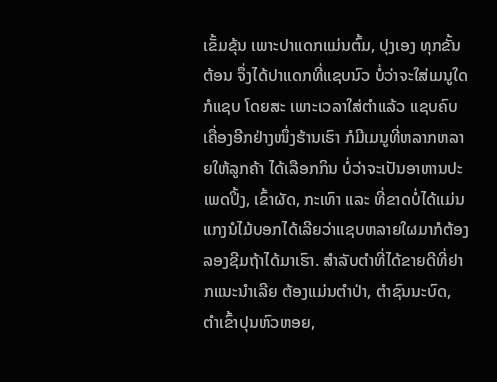ເຂັ້ມຂຸ້ນ ເພາະປາແດກແມ່ນຕົ້ມ, ປຸງເອງ ທຸກຂັ້ນຕ້ອນ ຈຶ່ງໄດ້ປາແດກທີ່ແຊບນົວ ບໍ່ວ່າຈະໃສ່ເມນູໃດກໍແຊບ ໂດຍສະ ເພາະເວລາໃສ່ຕໍາແລ້ວ ແຊບຄົບເຄື່ອງອີກຢ່າງໜຶ່ງຮ້ານເຮົາ ກໍມີເມນູທີ່ຫລາກຫລາຍໃຫ້ລູກຄ້າ ໄດ້ເລືອກກິນ ບໍ່ວ່າຈະເປັນອາຫານປະເພດປິ້ງ, ເຂົ້າຜັດ, ກະເທົາ ແລະ ທີ່ຂາດບໍ່ໄດ້ແມ່ນແກງນໍໄມ້ບອກໄດ້ເລີຍວ່າແຊບຫລາຍໃຜມາກໍຕ້ອງລອງຊີມຖ້າໄດ້ມາເຮົາ. ສໍາລັບຕໍາທີ່ໄດ້ຂາຍດີທີ່ຢາກແນະນໍາເລີຍ ຕ້ອງແມ່ນຕໍາປ່າ, ຕໍາຊົນນະບົດ, ຕໍາເຂົ້າປຸນຫົວຫອຍ,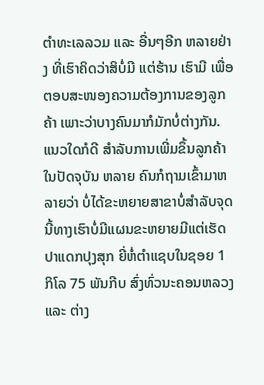ຕໍາທະເລລວມ ແລະ ອື່ນໆອີກ ຫລາຍຢ່າງ ທີ່ເຮົາຄິດວ່າສິບໍ່ມີ ແຕ່ຮ້ານ ເຮົາມີ ເພື່ອຕອບສະໜອງຄວາມຕ້ອງການຂອງລູກຄ້າ ເພາະວ່າບາງຄົນມາກໍມັກບໍ່ຕ່າງກັນ. ແນວໃດກໍດີ ສໍາລັບການເພີ່ມຂຶ້ນລູກຄ້າໃນປັດຈຸບັນ ຫລາຍ ຄົນກໍຖາມເຂົ້າມາຫລາຍວ່າ ບໍ່ໄດ້ຂະຫຍາຍສາຂາບໍ່ສໍາລັບຈຸດນີ້ທາງເຮົາບໍ່ມີແຜນຂະຫຍາຍມີແຕ່ເຮັດປາແດກປຸງສຸກ ຍີ່ຫໍ່ຕໍາແຊບໃນຊອຍ 1 ກິໂລ 75 ພັນກີບ ສົ່ງທົ່ວນະຄອນຫລວງ ແລະ ຕ່າງ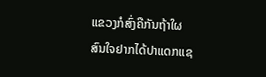ແຂວງກໍສົ່ງຄືກັນຖ້າໃຜສົນໃຈຢາກໄດ້ປາແດກແຊ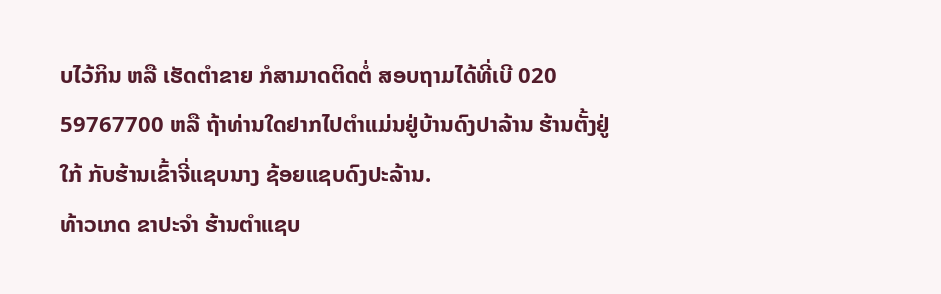ບໄວ້ກິນ ຫລື ເຮັດຕໍາຂາຍ ກໍສາມາດຕິດຕໍ່ ສອບຖາມໄດ້ທີ່ເບີ 020 59767700 ຫລື ຖ້າທ່ານໃດຢາກໄປຕໍາແມ່ນຢູ່ບ້ານດົງປາລ້ານ ຮ້ານຕັ້ງຢູ່ໃກ້ ກັບຮ້ານເຂົ້າຈີ່ແຊບນາງ ຊ້ອຍແຊບດົງປະລ້ານ.
ທ້າວເກດ ຂາປະຈໍາ ຮ້ານຕໍາແຊບ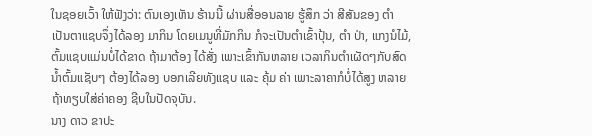ໃນຊອຍເວົ້າ ໃຫ້ຟັງວ່າ: ຕົນເອງເຫັນ ຮ້ານນີ້ ຜ່ານສື່ອອນລາຍ ຮູ້ສຶກ ວ່າ ສີສັນຂອງ ຕໍາ ເປັນຕາແຊບຈຶ່ງໄດ້ລອງ ມາກິນ ໂດຍເມນູທີ່ມັກກິນ ກໍຈະເປັນຕໍາເຂົ້າປຸ້ນ, ຕໍາ ປ່າ, ແກງນໍໄມ້, ຕົ້ມແຊບແມ່ນບໍ່ໄດ້ຂາດ ຖ້າມາຕ້ອງ ໄດ້ສັ່ງ ເພາະເຂົ້າກັນຫລາຍ ເວລາກິນຕໍາເຜັດໆກັບສົດ ນໍ້າຕົ້ມແຊັບໆ ຕ້ອງໄດ້ລອງ ບອກເລີຍທັງແຊບ ແລະ ຄຸ້ມ ຄ່າ ເພາະລາຄາກໍບໍ່ໄດ້ສູງ ຫລາຍຖ້າທຽບໃສ່ຄ່າຄອງ ຊີບໃນປັດຈຸບັນ.
ນາງ ດາວ ຂາປະ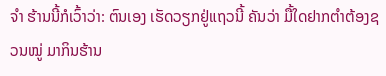ຈໍາ ຮ້ານນີ້ກໍເວົ້າວ່າ: ຕົນເອງ ເຮັດວຽກຢູ່ແຖວນີ້ ຄັນວ່າ ມື້ໃດຢາກຕໍາຕ້ອງຊວນໝູ່ ມາກິນຮ້ານ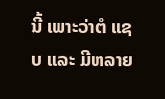ນີ້ ເພາະວ່າຕໍ ແຊບ ແລະ ມີຫລາຍ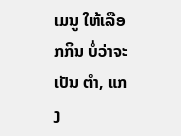ເມນູ ໃຫ້ເລືອກກິນ ບໍ່ວ່າຈະເປັນ ຕໍາ, ແກງ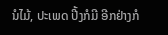ນໍໄມ້, ປະເພດ ປີ້ງກໍມີ ອີກຢ່າງກໍ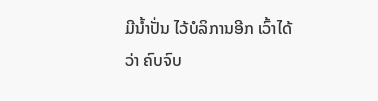ມີນໍ້າປັ່ນ ໄວ້ບໍລິການອີກ ເວົ້າໄດ້ວ່າ ຄົບຈົບ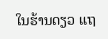ໃນຮ້ານດຽວ ແຖ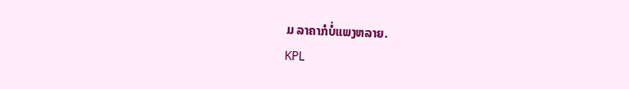ມ ລາຄາກໍບໍ່ແພງຫລາຍ.
KPL